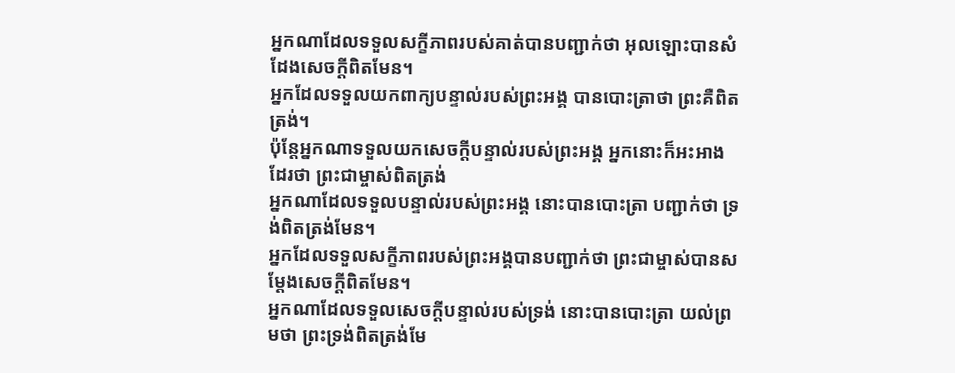អ្នកណាដែលទទួលសក្ខីភាពរបស់គាត់បានបញ្ជាក់ថា អុលឡោះបានសំដែងសេចក្ដីពិតមែន។
អ្នកដែលទទួលយកពាក្យបន្ទាល់របស់ព្រះអង្គ បានបោះត្រាថា ព្រះគឺពិតត្រង់។
ប៉ុន្ដែអ្នកណាទទួលយកសេចក្តីបន្ទាល់របស់ព្រះអង្គ អ្នកនោះក៏អះអាងដែរថា ព្រះជាម្ចាស់ពិតត្រង់
អ្នកណាដែលទទួលបន្ទាល់របស់ព្រះអង្គ នោះបានបោះត្រា បញ្ជាក់ថា ទ្រង់ពិតត្រង់មែន។
អ្នកដែលទទួលសក្ខីភាពរបស់ព្រះអង្គបានបញ្ជាក់ថា ព្រះជាម្ចាស់បានសម្តែងសេចក្ដីពិតមែន។
អ្នកណាដែលទទួលសេចក្ដីបន្ទាល់របស់ទ្រង់ នោះបានបោះត្រា យល់ព្រមថា ព្រះទ្រង់ពិតត្រង់មែ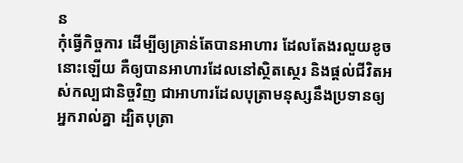ន
កុំធ្វើកិច្ចការ ដើម្បីឲ្យគ្រាន់តែបានអាហារ ដែលតែងរលួយខូចនោះឡើយ គឺឲ្យបានអាហារដែលនៅស្ថិតស្ថេរ និងផ្ដល់ជីវិតអស់កល្បជានិច្ចវិញ ជាអាហារដែលបុត្រាមនុស្សនឹងប្រទានឲ្យអ្នករាល់គ្នា ដ្បិតបុត្រា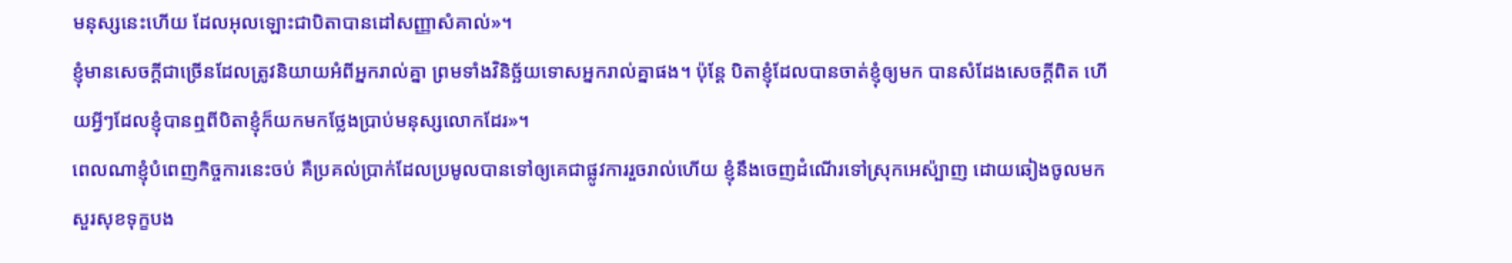មនុស្សនេះហើយ ដែលអុលឡោះជាបិតាបានដៅសញ្ញាសំគាល់»។
ខ្ញុំមានសេចក្ដីជាច្រើនដែលត្រូវនិយាយអំពីអ្នករាល់គ្នា ព្រមទាំងវិនិច្ឆ័យទោសអ្នករាល់គ្នាផង។ ប៉ុន្ដែ បិតាខ្ញុំដែលបានចាត់ខ្ញុំឲ្យមក បានសំដែងសេចក្ដីពិត ហើយអ្វីៗដែលខ្ញុំបានឮពីបិតាខ្ញុំក៏យកមកថ្លែងប្រាប់មនុស្សលោកដែរ»។
ពេលណាខ្ញុំបំពេញកិច្ចការនេះចប់ គឺប្រគល់ប្រាក់ដែលប្រមូលបានទៅឲ្យគេជាផ្លូវការរួចរាល់ហើយ ខ្ញុំនឹងចេញដំណើរទៅស្រុកអេស៉្បាញ ដោយឆៀងចូលមកសួរសុខទុក្ខបង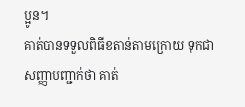ប្អូន។
គាត់បានទទួលពិធីខតាន់តាមក្រោយ ទុកជាសញ្ញាបញ្ជាក់ថា គាត់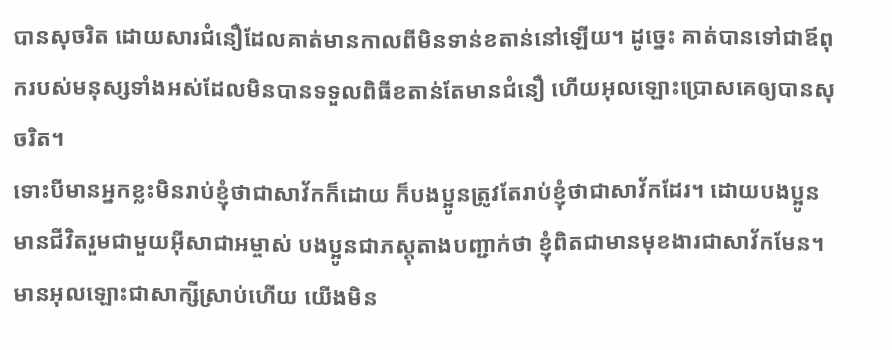បានសុចរិត ដោយសារជំនឿដែលគាត់មានកាលពីមិនទាន់ខតាន់នៅឡើយ។ ដូច្នេះ គាត់បានទៅជាឪពុករបស់មនុស្សទាំងអស់ដែលមិនបានទទួលពិធីខតាន់តែមានជំនឿ ហើយអុលឡោះប្រោសគេឲ្យបានសុចរិត។
ទោះបីមានអ្នកខ្លះមិនរាប់ខ្ញុំថាជាសាវ័កក៏ដោយ ក៏បងប្អូនត្រូវតែរាប់ខ្ញុំថាជាសាវ័កដែរ។ ដោយបងប្អូនមានជីវិតរួមជាមួយអ៊ីសាជាអម្ចាស់ បងប្អូនជាភស្ដុតាងបញ្ជាក់ថា ខ្ញុំពិតជាមានមុខងារជាសាវ័កមែន។
មានអុលឡោះជាសាក្សីស្រាប់ហើយ យើងមិន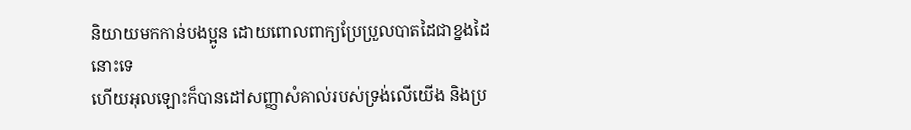និយាយមកកាន់បងប្អូន ដោយពោលពាក្យប្រែប្រួលបាតដៃជាខ្នងដៃនោះទេ
ហើយអុលឡោះក៏បានដៅសញ្ញាសំគាល់របស់ទ្រង់លើយើង និងប្រ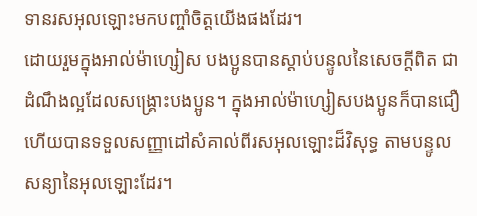ទានរសអុលឡោះមកបញ្ចាំចិត្ដយើងផងដែរ។
ដោយរួមក្នុងអាល់ម៉ាហ្សៀស បងប្អូនបានស្ដាប់បន្ទូលនៃសេចក្ដីពិត ជាដំណឹងល្អដែលសង្គ្រោះបងប្អូន។ ក្នុងអាល់ម៉ាហ្សៀសបងប្អូនក៏បានជឿ ហើយបានទទួលសញ្ញាដៅសំគាល់ពីរសអុលឡោះដ៏វិសុទ្ធ តាមបន្ទូលសន្យានៃអុលឡោះដែរ។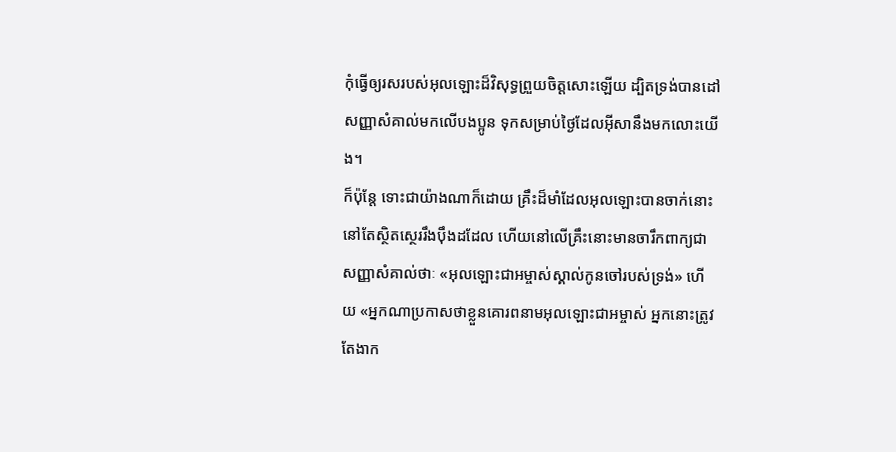កុំធ្វើឲ្យរសរបស់អុលឡោះដ៏វិសុទ្ធព្រួយចិត្តសោះឡើយ ដ្បិតទ្រង់បានដៅសញ្ញាសំគាល់មកលើបងប្អូន ទុកសម្រាប់ថ្ងៃដែលអ៊ីសានឹងមកលោះយើង។
ក៏ប៉ុន្ដែ ទោះជាយ៉ាងណាក៏ដោយ គ្រឹះដ៏មាំដែលអុលឡោះបានចាក់នោះនៅតែស្ថិតស្ថេររឹងប៉ឹងដដែល ហើយនៅលើគ្រឹះនោះមានចារឹកពាក្យជាសញ្ញាសំគាល់ថាៈ «អុលឡោះជាអម្ចាស់ស្គាល់កូនចៅរបស់ទ្រង់» ហើយ «អ្នកណាប្រកាសថាខ្លួនគោរពនាមអុលឡោះជាអម្ចាស់ អ្នកនោះត្រូវតែងាក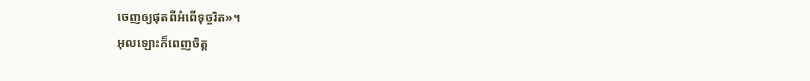ចេញឲ្យផុតពីអំពើទុច្ចរិត»។
អុលឡោះក៏ពេញចិត្ត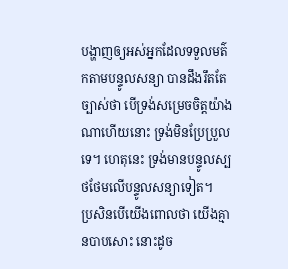បង្ហាញឲ្យអស់អ្នកដែលទទួលមត៌កតាមបន្ទូលសន្យា បានដឹងរឹតតែច្បាស់ថា បើទ្រង់សម្រេចចិត្តយ៉ាងណាហើយនោះ ទ្រង់មិនប្រែប្រួលទេ។ ហេតុនេះ ទ្រង់មានបន្ទូលស្បថថែមលើបន្ទូលសន្យាទៀត។
ប្រសិនបើយើងពោលថា យើងគ្មានបាបសោះ នោះដូច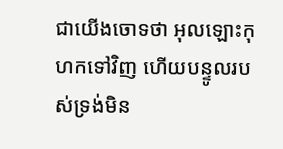ជាយើងចោទថា អុលឡោះកុហកទៅវិញ ហើយបន្ទូលរបស់ទ្រង់មិន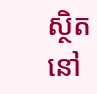ស្ថិតនៅ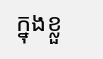ក្នុងខ្លួ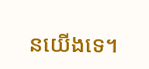នយើងទេ។